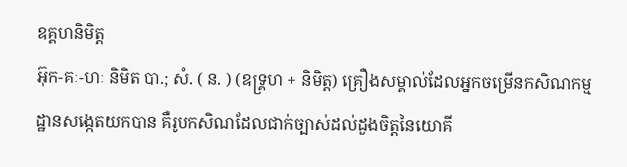ឧគ្គហនិមិត្ត
អ៊ុក-គៈ-ហៈ និមិត បា.; សំ. ( ន. ) (ឧទ្រ្គហ + និមិត្ត) គ្រឿងសម្គាល់ដែលអ្នកចម្រើនកសិណកម្មដ្ឋានសង្កេតយកបាន គឺរូបកសិណដែលជាក់ច្បាស់ដល់ដួងចិត្តនៃយោគី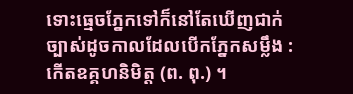ទោះធ្មេចភ្នែកទៅក៏នៅតែឃើញជាក់ច្បាស់ដូចកាលដែលបើកភ្នែកសម្លឹង : កើតឧគ្គហនិមិត្ត (ព. ពុ.) ។